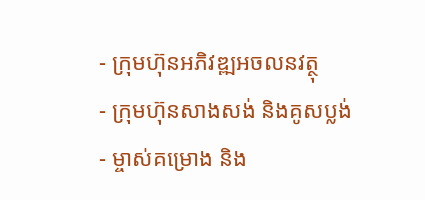- ក្រុមហ៊ុនអភិវឌ្ឍអចលនវត្ថុ
- ក្រុមហ៊ុនសាងសង់ និងគូសប្លង់
- ម្ចាស់គម្រោង និង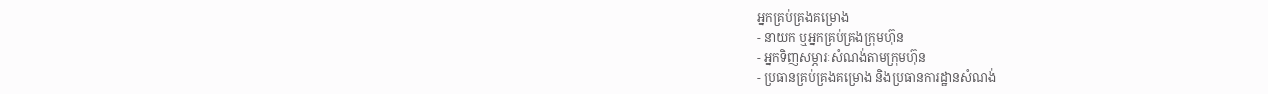អ្នកគ្រប់គ្រងគម្រោង
- នាយក ឬអ្នកគ្រប់គ្រងក្រុមហ៊ុន
- អ្នកទិញសម្ភារៈសំណង់តាមក្រុមហ៊ុន
- ប្រធានគ្រប់គ្រងគម្រោង និងប្រធានការដ្ឋានសំណង់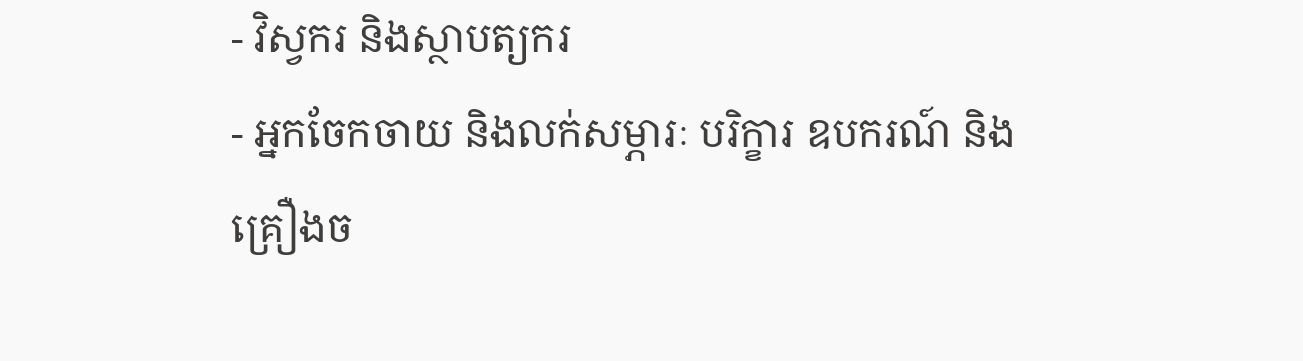- វិស្វករ និងស្ថាបត្យករ
- អ្នកចែកចាយ និងលក់សម្ភារៈ បរិក្ខារ ឧបករណ៍ និងគ្រឿងច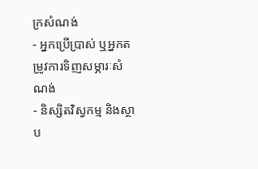ក្រសំណង់
- អ្នកប្រើប្រាស់ ឬអ្នកតម្រូវការទិញសម្ភារៈសំណង់
- និស្សិតវិស្វកម្ម និងស្ថាប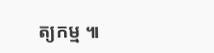ត្យកម្ម ៕